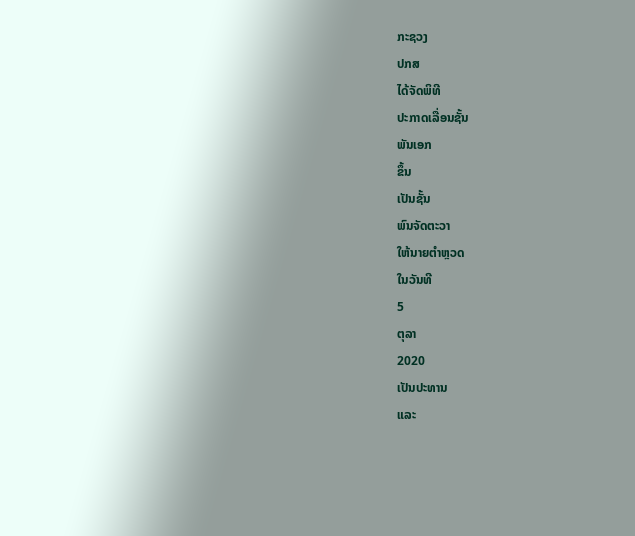ກະຊວງ
ປກສ
ໄດ້ຈັດພິທີ
ປະກາດເລື່ອນຊັ້ນ
ພັນເອກ
ຂຶ້ນ
ເປັນຊັ້ນ
ພົນຈັດຕະວາ
ໃຫ້ນາຍຕຳຫຼວດ
ໃນວັນທີ
5
ຕຸລາ
2020
ເປັນປະທານ
ແລະ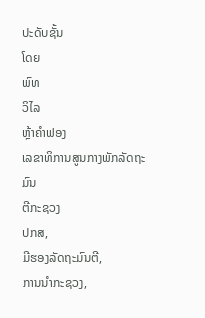ປະດັບຊັ້ນ
ໂດຍ
ພົທ
ວິໄລ
ຫຼ້າຄຳຟອງ
ເລຂາທິການສູນກາງພັກລັດຖະມົນ
ຕີກະຊວງ
ປກສ,
ມີຮອງລັດຖະມົນຕີ,
ການນຳກະຊວງ,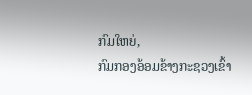ກົມໃຫຍ່,
ກົມກອງອ້ອມຂ້າງກະຊວງເຂົ້າ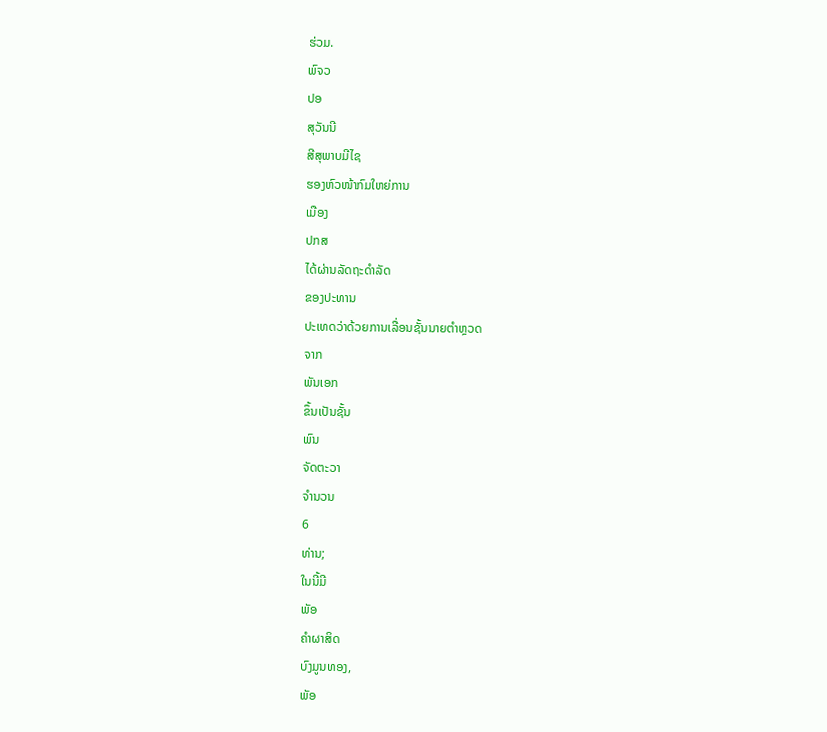ຮ່ວມ.
ພົຈວ
ປອ
ສຸວັນນີ
ສີສຸພາບມີໄຊ
ຮອງຫົວໜ້າກົມໃຫຍ່ການ
ເມືອງ
ປກສ
ໄດ້ຜ່ານລັດຖະດຳລັດ
ຂອງປະທານ
ປະເທດວ່າດ້ວຍການເລື່ອນຊັ້ນນາຍຕຳຫຼວດ
ຈາກ
ພັນເອກ
ຂຶ້ນເປັນຊັ້ນ
ພົນ
ຈັດຕະວາ
ຈຳນວນ
6
ທ່ານ;
ໃນນີ້ມີ
ພັອ
ຄຳຜາສິດ
ບົງມູນທອງ,
ພັອ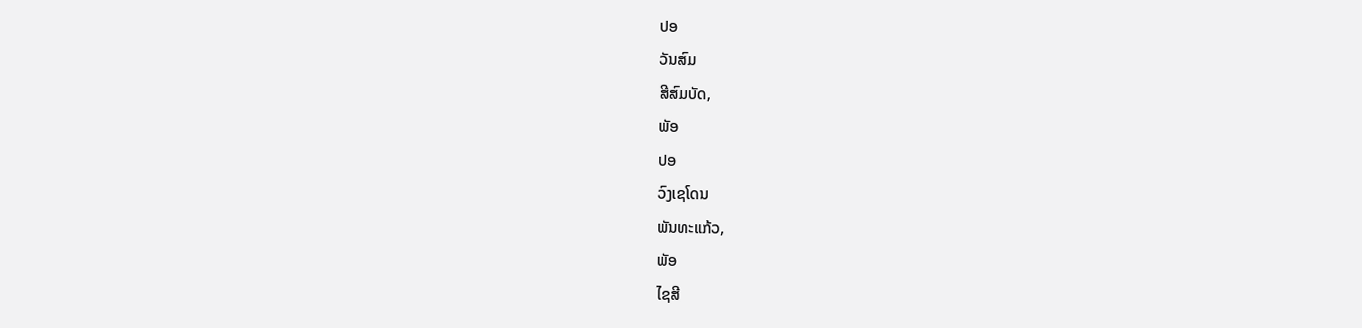ປອ
ວັນສົມ
ສີສົມບັດ,
ພັອ
ປອ
ວົງເຊໂດນ
ພັນທະແກ້ວ,
ພັອ
ໄຊສີ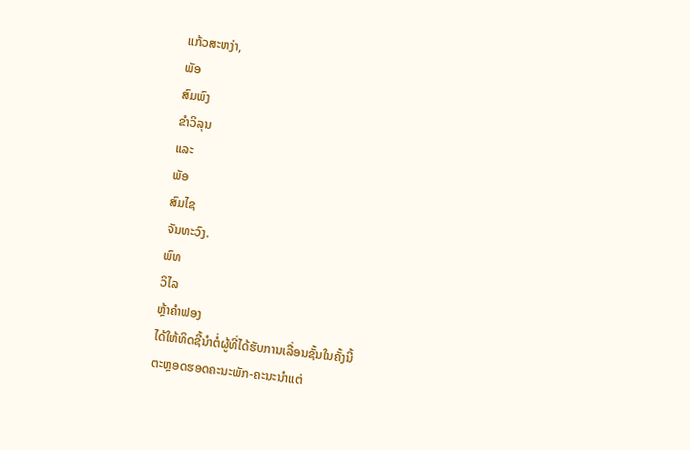ແກ້ວສະຫງ່າ,
ພັອ
ສົມພົງ
ຂຳວິລຸນ
ແລະ
ພັອ
ສົມໄຊ
ຈັນທະວົງ.
ພົທ
ວິໄລ
ຫຼ້າຄໍາຟອງ
ໄດ້ໃຫ້ທິດຊີ້ນໍາຕໍ່ຜູ້ທີ່ໄດ້ຮັບການເລື່ອນຊັ້ນໃນຄັ້ງນີ້
ຕະຫຼອດຮອດຄະນະພັກ-ຄະນະນໍາແຕ່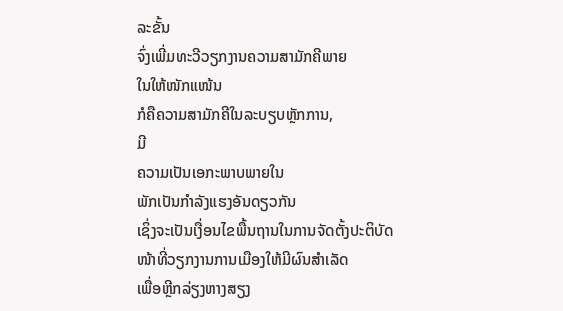ລະຂັ້ນ
ຈົ່ງເພີ່ມທະວີວຽກງານຄວາມສາມັກຄີພາຍ
ໃນໃຫ້ໜັກແໜ້ນ
ກໍຄືຄວາມສາມັກຄີໃນລະບຽບຫຼັກການ,
ມີ
ຄວາມເປັນເອກະພາບພາຍໃນ
ພັກເປັນກໍາລັງແຮງອັນດຽວກັນ
ເຊິ່ງຈະເປັນເງື່ອນໄຂພື້ນຖານໃນການຈັດຕັ້ງປະຕິບັດ
ໜ້າທີ່ວຽກງານການເມືອງໃຫ້ມີຜົນສໍາເລັດ
ເພື່ອຫຼີກລ່ຽງຫາງສຽງ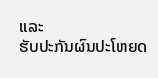ແລະ
ຮັບປະກັນຜົນປະໂຫຍດ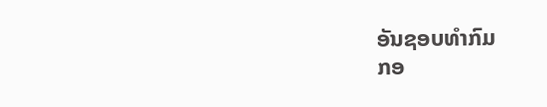ອັນຊອບທໍາກົມ
ກອ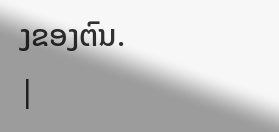ງຂອງຕົນ.
|